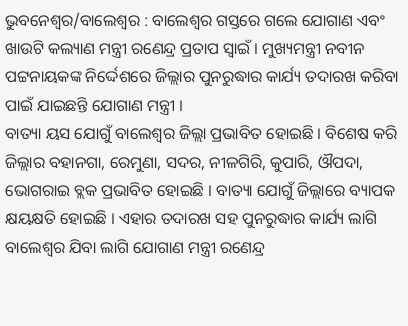ଭୁବନେଶ୍ବର/ବାଲେଶ୍ବର : ବାଲେଶ୍ବର ଗସ୍ତରେ ଗଲେ ଯୋଗାଣ ଏବଂ ଖାଉଟି କଲ୍ୟାଣ ମନ୍ତ୍ରୀ ରଣେନ୍ଦ୍ର ପ୍ରତାପ ସ୍ବାଇଁ । ମୁଖ୍ୟମନ୍ତ୍ରୀ ନବୀନ ପଟ୍ଟନାୟକଙ୍କ ନିର୍ଦ୍ଦେଶରେ ଜିଲ୍ଲାର ପୁନରୁଦ୍ଧାର କାର୍ଯ୍ୟ ତଦାରଖ କରିବା ପାଇଁ ଯାଇଛନ୍ତି ଯୋଗାଣ ମନ୍ତ୍ରୀ ।
ବାତ୍ୟା ୟସ ଯୋଗୁଁ ବାଲେଶ୍ବର ଜିଲ୍ଲା ପ୍ରଭାବିତ ହୋଇଛି । ବିଶେଷ କରି ଜିଲ୍ଲାର ବହାନଗା, ରେମୁଣା, ସଦର, ନୀଳଗିରି, କୁପାରି, ଔପଦା, ଭୋଗରାଇ ବ୍ଲକ ପ୍ରଭାବିତ ହୋଇଛି । ବାତ୍ୟା ଯୋଗୁଁ ଜିଲ୍ଲାରେ ବ୍ୟାପକ କ୍ଷୟକ୍ଷତି ହୋଇଛି । ଏହାର ତଦାରଖ ସହ ପୁନରୁଦ୍ଧାର କାର୍ଯ୍ୟ ଲାଗି ବାଲେଶ୍ବର ଯିବା ଲାଗି ଯୋଗାଣ ମନ୍ତ୍ରୀ ରଣେନ୍ଦ୍ର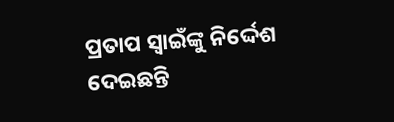ପ୍ରତାପ ସ୍ବାଇଁଙ୍କୁ ନିର୍ଦ୍ଦେଶ ଦେଇଛନ୍ତି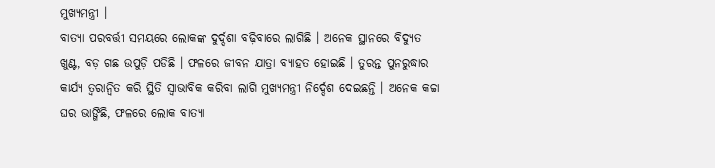ମୁଖ୍ୟମନ୍ତ୍ରୀ ।
ବାତ୍ୟା ପରବର୍ତ୍ତୀ ସମୟରେ ଲୋକଙ୍କ ଦୁର୍ଦ୍ଦଶା ବଢ଼ିବାରେ ଲାଗିଛି । ଅନେକ ସ୍ଥାନରେ ବିଦ୍ୟୁତ ଖୁଣ୍ଟ, ବଡ଼ ଗଛ ଉପୁଡ଼ି ପଡିଛି । ଫଳରେ ଜୀବନ ଯାତ୍ରା ବ୍ୟାହତ ହୋଇଛି । ତୁରନ୍ତ ପୁନରୁଦ୍ଧାର କାର୍ଯ୍ୟ ତ୍ବରାନ୍ବିତ କରି ସ୍ଥିତି ସ୍ବାଭାବିକ କରିବା ଲାଗି ମୁଖ୍ୟମନ୍ତ୍ରୀ ନିର୍ଦ୍ଦେଶ ଦେଇଛନ୍ତି । ଅନେକ କଚ୍ଚା ଘର ଭାଙ୍ଗିଛି, ଫଳରେ ଲୋକ ବାତ୍ୟା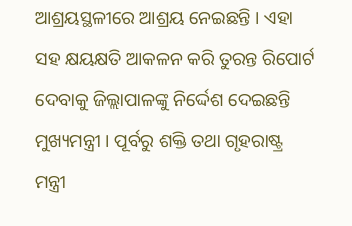ଆଶ୍ରୟସ୍ଥଳୀରେ ଆଶ୍ରୟ ନେଇଛନ୍ତି । ଏହା ସହ କ୍ଷୟକ୍ଷତି ଆକଳନ କରି ତୁରନ୍ତ ରିପୋର୍ଟ ଦେବାକୁ ଜିଲ୍ଲାପାଳଙ୍କୁ ନିର୍ଦ୍ଦେଶ ଦେଇଛନ୍ତି ମୁଖ୍ୟମନ୍ତ୍ରୀ । ପୂର୍ବରୁ ଶକ୍ତି ତଥା ଗୃହରାଷ୍ଟ୍ର ମନ୍ତ୍ରୀ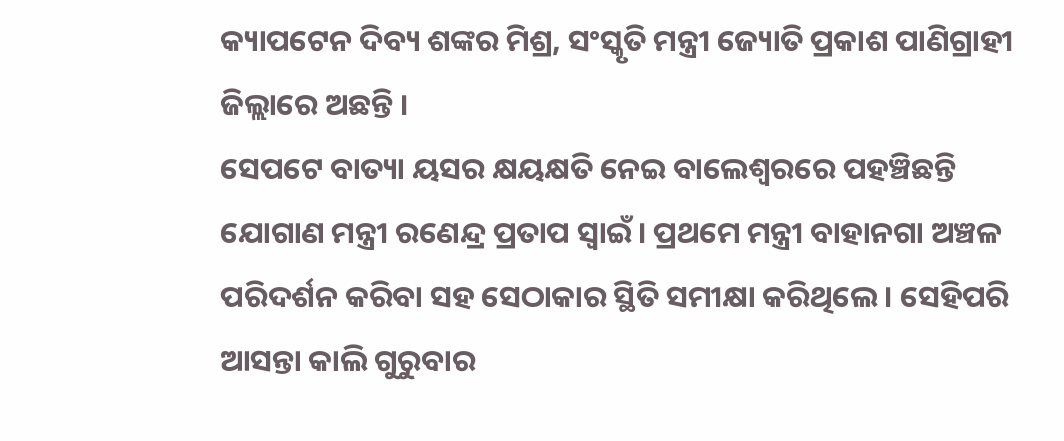କ୍ୟାପଟେନ ଦିବ୍ୟ ଶଙ୍କର ମିଶ୍ର, ସଂସ୍କୃତି ମନ୍ତ୍ରୀ ଜ୍ୟୋତି ପ୍ରକାଶ ପାଣିଗ୍ରାହୀ ଜିଲ୍ଲାରେ ଅଛନ୍ତି ।
ସେପଟେ ବାତ୍ୟା ୟସର କ୍ଷୟକ୍ଷତି ନେଇ ବାଲେଶ୍ଵରରେ ପହଞ୍ଚିଛନ୍ତି ଯୋଗାଣ ମନ୍ତ୍ରୀ ରଣେନ୍ଦ୍ର ପ୍ରତାପ ସ୍ବାଇଁ। ପ୍ରଥମେ ମନ୍ତ୍ରୀ ବାହାନଗା ଅଞ୍ଚଳ ପରିଦର୍ଶନ କରିବା ସହ ସେଠାକାର ସ୍ଥିତି ସମୀକ୍ଷା କରିଥିଲେ। ସେହିପରି ଆସନ୍ତା କାଲି ଗୁରୁବାର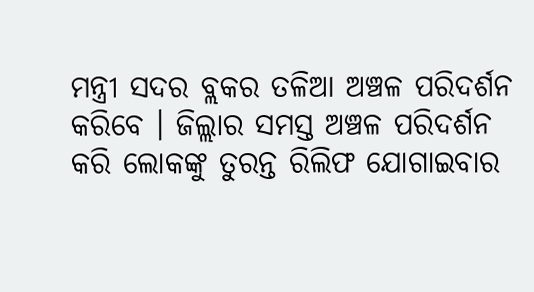ମନ୍ତ୍ରୀ ସଦର ବ୍ଲକର ତଳିଆ ଅଞ୍ଚଳ ପରିଦର୍ଶନ କରିବେ । ଜିଲ୍ଲାର ସମସ୍ତ ଅଞ୍ଚଳ ପରିଦର୍ଶନ କରି ଲୋକଙ୍କୁ ତୁରନ୍ତ ରିଲିଫ ଯୋଗାଇବାର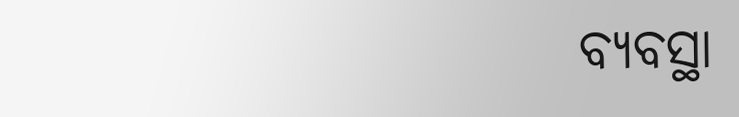ବ୍ୟବସ୍ଥା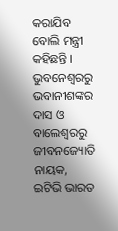କରାଯିବ ବୋଲି ମନ୍ତ୍ରୀ କହିଛନ୍ତି ।
ଭୁବନେଶ୍ବରରୁ ଭବାନୀଶଙ୍କର ଦାସ ଓ ବାଲେଶ୍ବରରୁ ଜୀବନଜ୍ୟୋତି ନାୟକ, ଇଟିଭି ଭାରତ